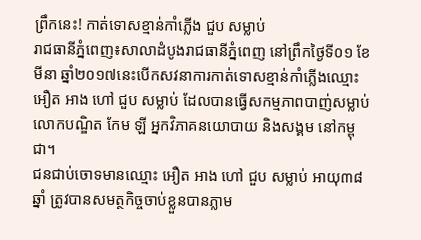ព្រឹកនេះ! កាត់ទោសខ្មាន់កាំភ្លើង ជួប សម្លាប់
រាជធានីភ្នំពេញ៖សាលាដំបូងរាជធានីភ្នំពេញ នៅព្រឹកថ្ងៃទី០១ ខែមីនា ឆ្នាំ២០១៧នេះបើកសវនាការកាត់ទោសខ្មាន់កាំភ្លើងឈ្មោះ អឿត អាង ហៅ ជួប សម្លាប់ ដែលបានធ្វើសកម្មភាពបាញ់សម្លាប់លោកបណ្ឌិត កែម ឡី អ្នកវិភាគនយោបាយ និងសង្គម នៅកម្ពុជា។
ជនជាប់ចោទមានឈ្មោះ អឿត អាង ហៅ ជួប សម្លាប់ អាយុ៣៨ឆ្នាំ ត្រូវបានសមត្ថកិច្ចចាប់ខ្លួនបានភ្លាម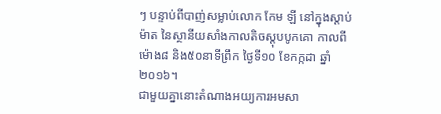ៗ បន្ទាប់ពីបាញ់សម្លាប់លោក កែម ឡី នៅក្នុងស្តាប់ម៉ាត នៃស្ថានីយសាំងកាលតិចស្តុបបូកគោ កាលពីម៉ោង៨ និង៥០នាទីព្រឹក ថ្ងៃទី១០ ខែកក្កដា ឆ្នាំ២០១៦។
ជាមួយគ្នានោះតំណាងអយ្យការអមសា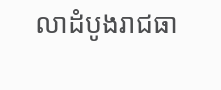លាដំបូងរាជធា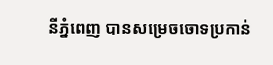នីភ្នំពេញ បានសម្រេចចោទប្រកាន់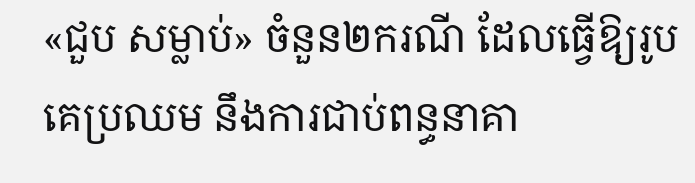«ជួប សម្លាប់» ចំនួន២ករណី ដែលធ្វើឱ្យរូបគេប្រឈម នឹងការជាប់ពន្ធនាគា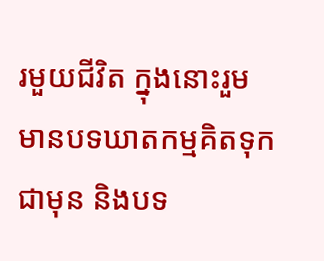រមួយជីវិត ក្នុងនោះរួមមានបទឃាតកម្មគិតទុកជាមុន និងបទ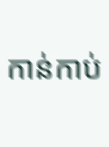កាន់កាប់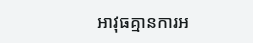អាវុធគ្មានការអ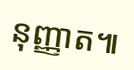នុញ្ញាត៕